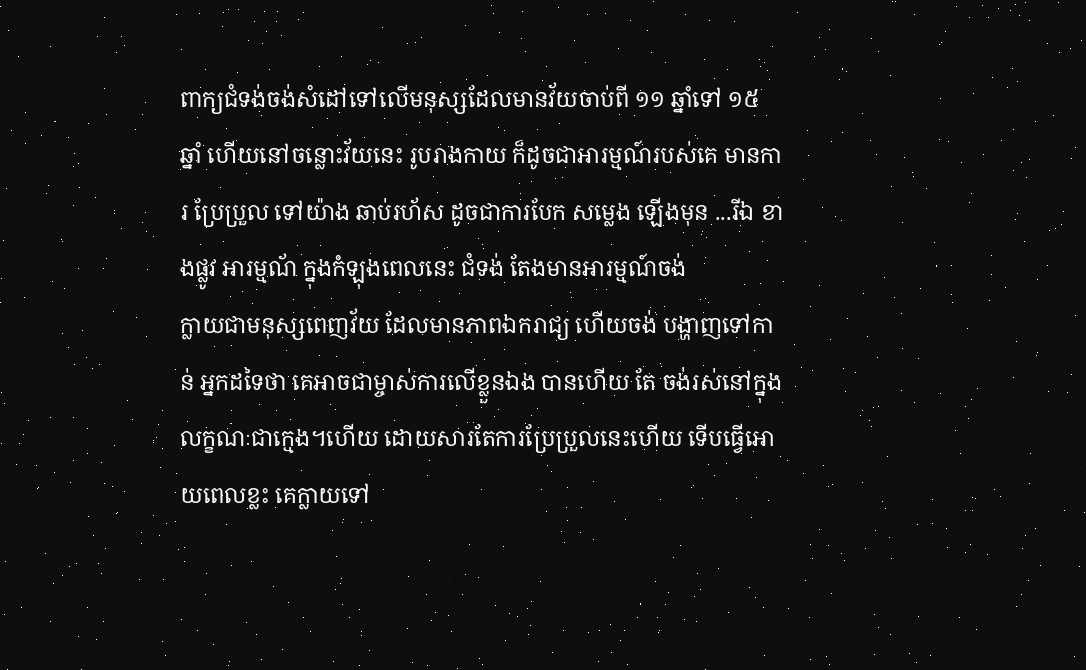ពាក្យជំទង់ចង់សំដៅទៅលើមនុស្សដែលមានវ័យចាប់ពី ១១ ឆ្នាំទៅ ១៥ ឆ្នាំ ហើយនៅចន្លោះវ័យនេះ រូបរាងកាយ ក៏ដូចជាអារម្មណ៍របស់គេ មានការ ប្រែប្រួល ទៅយ៉ាង ឆាប់រហ័ស ដូចជាការបែក សម្លេង ឡើងមុន ...រីឯ ខាងផ្លូវ អារម្មណ័ ក្នុងកំឡុងពេលនេះ ជំទង់ តែងមានអារម្មណ៍ចង់
ក្លាយជាមនុស្សពេញវ័យ ដែលមានភាពឯករាជ្យ ហើយចង់ បង្ហាញទៅកាន់ អ្នកដទៃថា គេអាចជាម្ចាស់ការលើខ្លួនឯង បានហើយ តែ ចង់រស់នៅក្នុង លក្ខណៈជាក្មេង។ហើយ ដោយសារតែការប្រែប្រួលនេះហើយ ទើបធ្វើអោយពេលខ្លះ គេក្លាយទៅ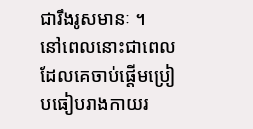ជារឹងរូសមានៈ ។
នៅពេលនោះជាពេលដែលគេចាប់ផ្ដើមប្រៀបធៀបរាងកាយរ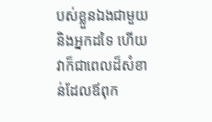បស់ខ្លួនឯងជាមួយនិងអ្នកដទៃ ហើយវាក៏ជាពេលដ៏សំខាន់ដែលឪពុក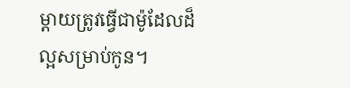ម្ដាយត្រូវធ្វើជាម៉ូដែលដ៏ល្អសម្រាប់កូន។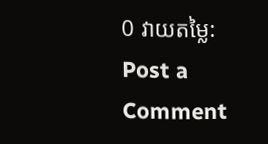0 វាយតម្លៃ:
Post a Comment